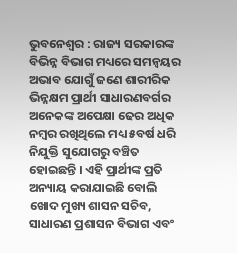ଭୁବନେଶ୍ୱର : ରାଜ୍ୟ ସରକାରଙ୍କ ବିଭିନ୍ନ ବିଭାଗ ମଧ୍ୟରେ ସମନ୍ୱୟର ଅଭାବ ଯୋଗୁଁ ଜଣେ ଶାରୀରିକ ଭିନ୍ନକ୍ଷମ ପ୍ରାର୍ଥୀ ସାଧାରଣବର୍ଗର ଅନେକଙ୍କ ଅପେକ୍ଷା ଢେର ଅଧିକ ନମ୍ବର ରଖିଥିଲେ ମଧ୍ୟ ୫ବର୍ଷ ଧରି ନିଯୁକ୍ତି ସୁଯୋଗରୁ ବଞ୍ଚିତ ହୋଇଛନ୍ତି । ଏହି ପ୍ରାର୍ଥୀଙ୍କ ପ୍ରତି ଅନ୍ୟାୟ କରାଯାଇଛି ବୋଲି ଖୋଦ ମୁଖ୍ୟ ଶାସନ ସଚିବ, ସାଧାରଣ ପ୍ରଶାସନ ବିଭାଗ ଏବଂ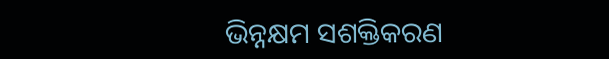ଭିନ୍ନକ୍ଷମ ସଶକ୍ତିକରଣ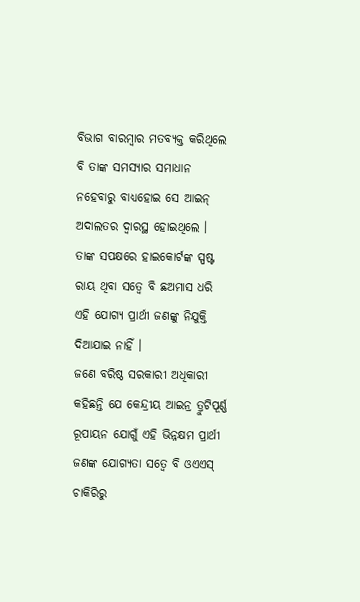ବିଭାଗ ବାରମ୍ବାର ମତବ୍ୟକ୍ତ କରିଥିଲେ ବି ତାଙ୍କ ସମସ୍ୟାର ସମାଧାନ ନହେବାରୁ ବାଧ୍ୟହୋଇ ସେ ଆଇନ୍ ଅଦାଲତର ଦ୍ୱାରସ୍ଥ ହୋଇଥିଲେ । ତାଙ୍କ ସପକ୍ଷରେ ହାଇକୋର୍ଟଙ୍କ ସ୍ପଷ୍ଟ ରାୟ ଥିବା ସତ୍ୱେ ବି ଛଅମାସ ଧରି ଏହି ଯୋଗ୍ୟ ପ୍ରାର୍ଥୀ ଜଣଙ୍କୁ ନିଯୁକ୍ତି ଦିଆଯାଇ ନାହିଁ ।
ଜଣେ ବରିଷ୍ଠ ସରକାରୀ ଅଧିକାରୀ କହିଛନ୍ତି ଯେ କେନ୍ଦ୍ରୀୟ ଆଇନ୍ର ତ୍ରୁଟିପୂର୍ଣ୍ଣ ରୂପାୟନ ଯୋଗୁଁ ଏହି ଭିନ୍ନକ୍ଷମ ପ୍ରାର୍ଥୀ ଜଣଙ୍କ ଯୋଗ୍ୟତା ସତ୍ୱେ ବି ଓଏଏସ୍ ଚାକିରିରୁ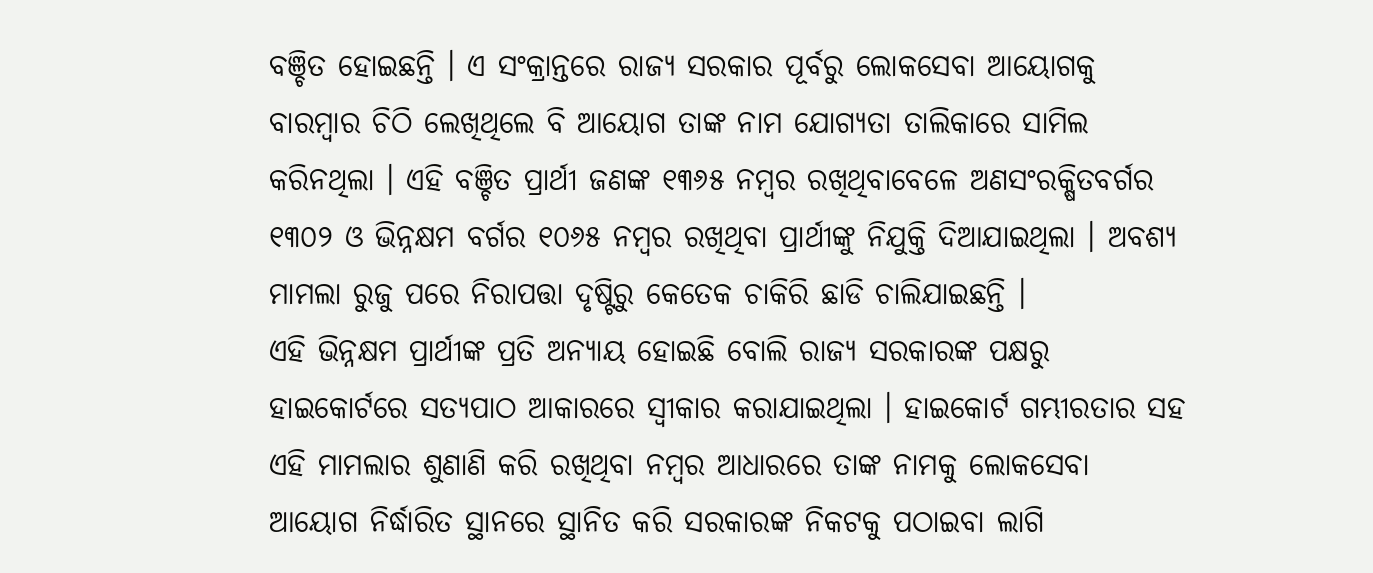ବଞ୍ଚିତ ହୋଇଛନ୍ତି । ଏ ସଂକ୍ରାନ୍ତରେ ରାଜ୍ୟ ସରକାର ପୂର୍ବରୁ ଲୋକସେବା ଆୟୋଗକୁ ବାରମ୍ବାର ଚିଠି ଲେଖିଥିଲେ ବି ଆୟୋଗ ତାଙ୍କ ନାମ ଯୋଗ୍ୟତା ତାଲିକାରେ ସାମିଲ କରିନଥିଲା । ଏହି ବଞ୍ଚିତ ପ୍ରାର୍ଥୀ ଜଣଙ୍କ ୧୩୬୫ ନମ୍ବର ରଖିଥିବାବେଳେ ଅଣସଂରକ୍ଷିତବର୍ଗର ୧୩୦୨ ଓ ଭିନ୍ନକ୍ଷମ ବର୍ଗର ୧୦୬୫ ନମ୍ବର ରଖିଥିବା ପ୍ରାର୍ଥୀଙ୍କୁ ନିଯୁକ୍ତି ଦିଆଯାଇଥିଲା । ଅବଶ୍ୟ ମାମଲା ରୁଜୁ ପରେ ନିରାପତ୍ତା ଦୃଷ୍ଟିରୁ କେତେକ ଚାକିରି ଛାଡି ଚାଲିଯାଇଛନ୍ତି ।
ଏହି ଭିନ୍ନକ୍ଷମ ପ୍ରାର୍ଥୀଙ୍କ ପ୍ରତି ଅନ୍ୟାୟ ହୋଇଛି ବୋଲି ରାଜ୍ୟ ସରକାରଙ୍କ ପକ୍ଷରୁ ହାଇକୋର୍ଟରେ ସତ୍ୟପାଠ ଆକାରରେ ସ୍ୱୀକାର କରାଯାଇଥିଲା । ହାଇକୋର୍ଟ ଗମ୍ଭୀରତାର ସହ ଏହି ମାମଲାର ଶୁଣାଣି କରି ରଖିଥିବା ନମ୍ବର ଆଧାରରେ ତାଙ୍କ ନାମକୁ ଲୋକସେବା ଆୟୋଗ ନିର୍ଦ୍ଧାରିତ ସ୍ଥାନରେ ସ୍ଥାନିତ କରି ସରକାରଙ୍କ ନିକଟକୁ ପଠାଇବା ଲାଗି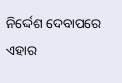ନିର୍ଦ୍ଦେଶ ଦେବାପରେ ଏହାର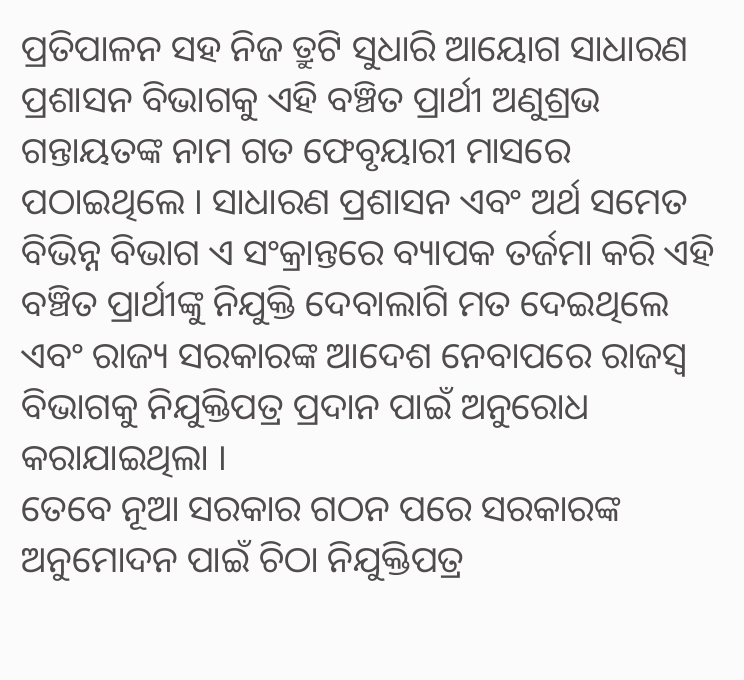ପ୍ରତିପାଳନ ସହ ନିଜ ତ୍ରୁଟି ସୁଧାରି ଆୟୋଗ ସାଧାରଣ ପ୍ରଶାସନ ବିଭାଗକୁ ଏହି ବଞ୍ଚିତ ପ୍ରାର୍ଥୀ ଅଣୁଶ୍ରଭ ଗନ୍ତାୟତଙ୍କ ନାମ ଗତ ଫେବୃୟାରୀ ମାସରେ ପଠାଇଥିଲେ । ସାଧାରଣ ପ୍ରଶାସନ ଏବଂ ଅର୍ଥ ସମେତ ବିଭିନ୍ନ ବିଭାଗ ଏ ସଂକ୍ରାନ୍ତରେ ବ୍ୟାପକ ତର୍ଜମା କରି ଏହି ବଞ୍ଚିତ ପ୍ରାର୍ଥୀଙ୍କୁ ନିଯୁକ୍ତି ଦେବାଲାଗି ମତ ଦେଇଥିଲେ ଏବଂ ରାଜ୍ୟ ସରକାରଙ୍କ ଆଦେଶ ନେବାପରେ ରାଜସ୍ୱ ବିଭାଗକୁ ନିଯୁକ୍ତିପତ୍ର ପ୍ରଦାନ ପାଇଁ ଅନୁରୋଧ କରାଯାଇଥିଲା ।
ତେବେ ନୂଆ ସରକାର ଗଠନ ପରେ ସରକାରଙ୍କ ଅନୁମୋଦନ ପାଇଁ ଚିଠା ନିଯୁକ୍ତିପତ୍ର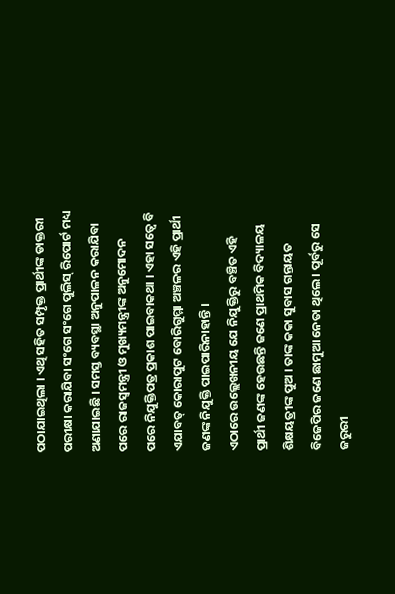ପଠାଯାଇଥିଲା । ଏଥି ସହିତ ସମ୍ପୃକ୍ତ ପ୍ରାର୍ଥୀଙ୍କ ଡାକ୍ତରୀ ପରୀକ୍ଷା କରାଯିବା ସଂଗେ ସଂଗେ ପୁଲିସ୍ ରିପୋର୍ଟ ମଧ୍ୟ ଅଣାଯାଇଛି । ସମସ୍ତ ବ୍ୟବସ୍ଥା ଅନୁପାଳନ କରାଯିବା ପରେ ରାଜସ୍ୱମନ୍ତ୍ରୀ ଓ ମୁଖ୍ୟମନ୍ତ୍ରୀଙ୍କ ଅନୁମୋଦନ ପରେ ନିଯୁକ୍ତିପତ୍ର ପ୍ରକାଶ ପାଇବାକଥା । ଏହା ସତ୍ୱେ ବି ଏଯାବତ୍ କୋରାପୁଟ ବୋରିଗୁମ୍ମା ଅଞ୍ଚଳର ଏହି ପ୍ରାର୍ଥୀ ଜଣଙ୍କ ନିଯୁକ୍ତି ପାଇପାରିନାହାନ୍ତି ।
ଏଠାରେ ଉଲ୍ଲେଖନୀୟ ଯେ ନିଯୁକ୍ତିରୁ ବଞ୍ଚିତ ଏହି ପ୍ରାର୍ଥୀ ଜଣଙ୍କ ହେଉଛନ୍ତି ଜଣେ ପ୍ରାଥମିକ ବିଦ୍ୟାଳୟ ଶିକ୍ଷୟତ୍ରୀଙ୍କ ପୁଅ । ତାଙ୍କ କକା ସୁବାସ ଗନ୍ତାୟତ ବିଜେପିର ଜଣେ ଛାମୁଆ ନେତା ଥିଲେ । ପୂର୍ବରୁ ସେ ଜରୁରୀ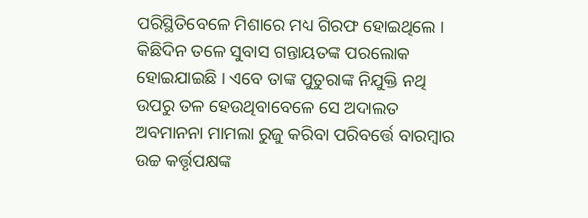ପରିସ୍ଥିତିବେଳେ ମିଶାରେ ମଧ୍ୟ ଗିରଫ ହୋଇଥିଲେ । କିଛିଦିନ ତଳେ ସୁବାସ ଗନ୍ତାୟତଙ୍କ ପରଲୋକ ହୋଇଯାଇଛି । ଏବେ ତାଙ୍କ ପୁତୁରାଙ୍କ ନିଯୁକ୍ତି ନଥି ଉପରୁ ତଳ ହେଉଥିବାବେଳେ ସେ ଅଦାଲତ ଅବମାନନା ମାମଲା ରୁଜୁ କରିବା ପରିବର୍ତ୍ତେ ବାରମ୍ବାର ଉଚ୍ଚ କର୍ତ୍ତୃପକ୍ଷଙ୍କ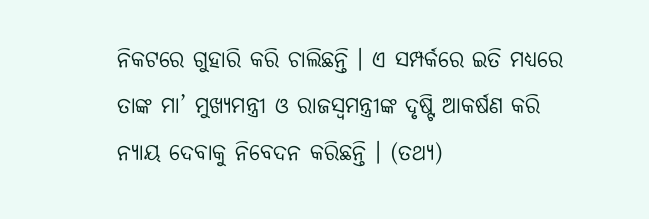ନିକଟରେ ଗୁହାରି କରି ଚାଲିଛନ୍ତି । ଏ ସମ୍ପର୍କରେ ଇତି ମଧ୍ୟରେ ତାଙ୍କ ମା’ ମୁଖ୍ୟମନ୍ତ୍ରୀ ଓ ରାଜସ୍ୱମନ୍ତ୍ରୀଙ୍କ ଦୃଷ୍ଟି ଆକର୍ଷଣ କରି ନ୍ୟାୟ ଦେବାକୁ ନିବେଦନ କରିଛନ୍ତି । (ତଥ୍ୟ)